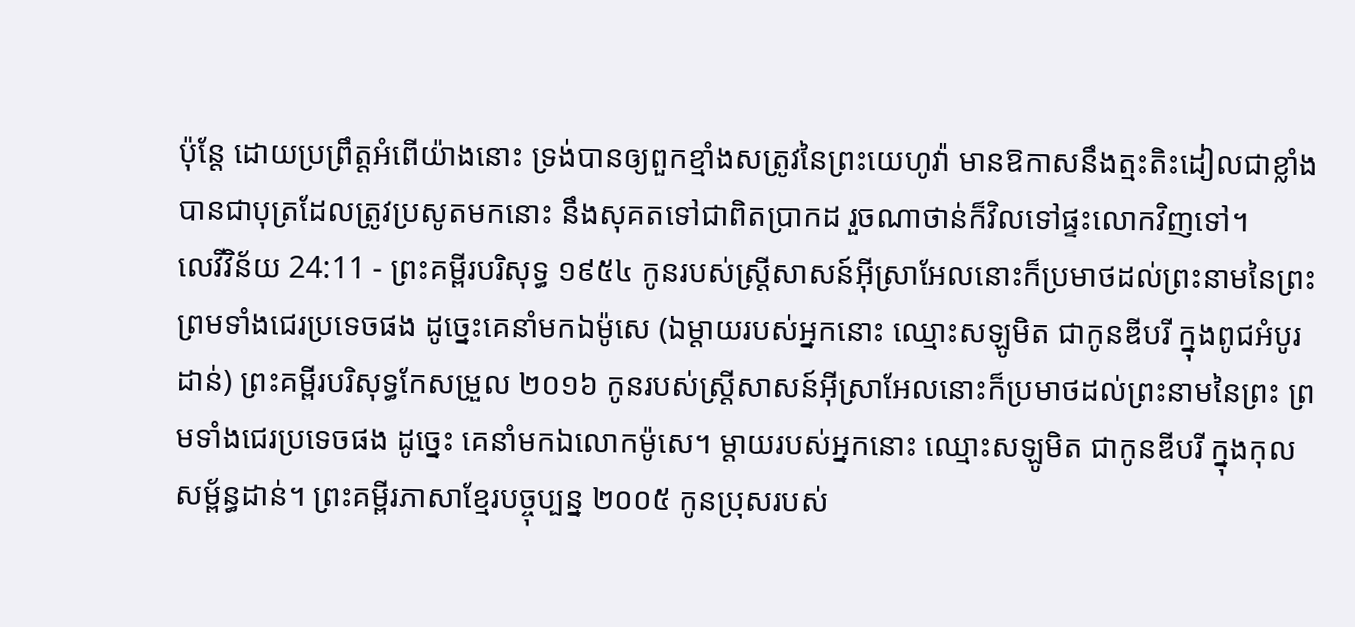ប៉ុន្តែ ដោយប្រព្រឹត្តអំពើយ៉ាងនោះ ទ្រង់បានឲ្យពួកខ្មាំងសត្រូវនៃព្រះយេហូវ៉ា មានឱកាសនឹងត្មះតិះដៀលជាខ្លាំង បានជាបុត្រដែលត្រូវប្រសូតមកនោះ នឹងសុគតទៅជាពិតប្រាកដ រួចណាថាន់ក៏វិលទៅផ្ទះលោកវិញទៅ។
លេវីវិន័យ 24:11 - ព្រះគម្ពីរបរិសុទ្ធ ១៩៥៤ កូនរបស់ស្ត្រីសាសន៍អ៊ីស្រាអែលនោះក៏ប្រមាថដល់ព្រះនាមនៃព្រះ ព្រមទាំងជេរប្រទេចផង ដូច្នេះគេនាំមកឯម៉ូសេ (ឯម្តាយរបស់អ្នកនោះ ឈ្មោះសឡូមិត ជាកូនឌីបរី ក្នុងពូជអំបូរដាន់) ព្រះគម្ពីរបរិសុទ្ធកែសម្រួល ២០១៦ កូនរបស់ស្ត្រីសាសន៍អ៊ីស្រាអែលនោះក៏ប្រមាថដល់ព្រះនាមនៃព្រះ ព្រមទាំងជេរប្រទេចផង ដូច្នេះ គេនាំមកឯលោកម៉ូសេ។ ម្តាយរបស់អ្នកនោះ ឈ្មោះសឡូមិត ជាកូនឌីបរី ក្នុងកុលសម្ព័ន្ធដាន់។ ព្រះគម្ពីរភាសាខ្មែរបច្ចុប្បន្ន ២០០៥ កូនប្រុសរបស់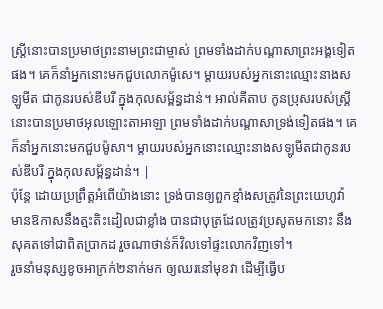ស្ត្រីនោះបានប្រមាថព្រះនាមព្រះជាម្ចាស់ ព្រមទាំងដាក់បណ្ដាសាព្រះអង្គទៀតផង។ គេក៏នាំអ្នកនោះមកជួបលោកម៉ូសេ។ ម្ដាយរបស់អ្នកនោះឈ្មោះនាងសឡូមីត ជាកូនរបស់ឌីបរី ក្នុងកុលសម្ព័ន្ធដាន់។ អាល់គីតាប កូនប្រុសរបស់ស្ត្រីនោះបានប្រមាថអុលឡោះតាអាឡា ព្រមទាំងដាក់បណ្តាសាទ្រង់ទៀតផង។ គេក៏នាំអ្នកនោះមកជួបម៉ូសា។ ម្តាយរបស់អ្នកនោះឈ្មោះនាងសឡូមីតជាកូនរបស់ឌីបរី ក្នុងកុលសម្ព័ន្ធដាន់។ |
ប៉ុន្តែ ដោយប្រព្រឹត្តអំពើយ៉ាងនោះ ទ្រង់បានឲ្យពួកខ្មាំងសត្រូវនៃព្រះយេហូវ៉ា មានឱកាសនឹងត្មះតិះដៀលជាខ្លាំង បានជាបុត្រដែលត្រូវប្រសូតមកនោះ នឹងសុគតទៅជាពិតប្រាកដ រួចណាថាន់ក៏វិលទៅផ្ទះលោកវិញទៅ។
រួចនាំមនុស្សខូចអាក្រក់២នាក់មក ឲ្យឈរនៅមុខវា ដើម្បីធ្វើប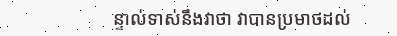ន្ទាល់ទាស់នឹងវាថា វាបានប្រមាថដល់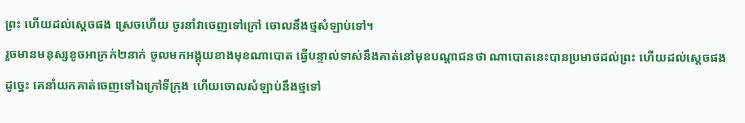ព្រះ ហើយដល់ស្តេចផង ស្រេចហើយ ចូរនាំវាចេញទៅក្រៅ ចោលនឹងថ្មសំឡាប់ទៅ។
រួចមានមនុស្សខូចអាក្រក់២នាក់ ចូលមកអង្គុយខាងមុខណាបោត ធ្វើបន្ទាល់ទាស់នឹងគាត់នៅមុខបណ្តាជនថា ណាបោតនេះបានប្រមាថដល់ព្រះ ហើយដល់ស្តេចផង ដូច្នេះ គេនាំយកគាត់ចេញទៅឯក្រៅទីក្រុង ហើយចោលសំឡាប់នឹងថ្មទៅ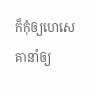ក៏កុំឲ្យហេសេគានាំឲ្យ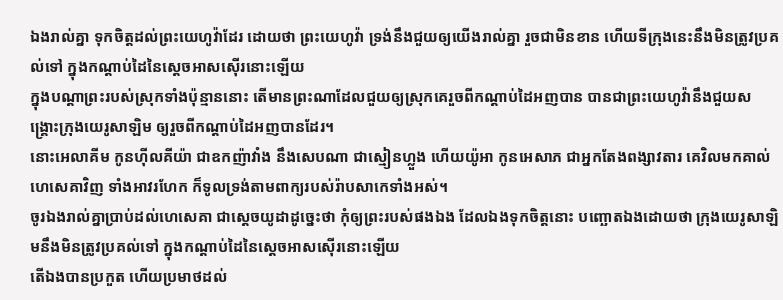ឯងរាល់គ្នា ទុកចិត្តដល់ព្រះយេហូវ៉ាដែរ ដោយថា ព្រះយេហូវ៉ា ទ្រង់នឹងជួយឲ្យយើងរាល់គ្នា រួចជាមិនខាន ហើយទីក្រុងនេះនឹងមិនត្រូវប្រគល់ទៅ ក្នុងកណ្តាប់ដៃនៃស្តេចអាសស៊ើរនោះឡើយ
ក្នុងបណ្តាព្រះរបស់ស្រុកទាំងប៉ុន្មាននោះ តើមានព្រះណាដែលជួយឲ្យស្រុកគេរួចពីកណ្តាប់ដៃអញបាន បានជាព្រះយេហូវ៉ានឹងជួយសង្គ្រោះក្រុងយេរូសាឡិម ឲ្យរួចពីកណ្តាប់ដៃអញបានដែរ។
នោះអេលាគីម កូនហ៊ីលគីយ៉ា ជាឧកញ៉ាវាំង នឹងសេបណា ជាស្មៀនហ្លួង ហើយយ៉ូអា កូនអេសាភ ជាអ្នកតែងពង្សាវតារ គេវិលមកគាល់ហេសេគាវិញ ទាំងអាវរហែក ក៏ទូលទ្រង់តាមពាក្យរបស់រ៉ាបសាកេទាំងអស់។
ចូរឯងរាល់គ្នាប្រាប់ដល់ហេសេគា ជាស្តេចយូដាដូច្នេះថា កុំឲ្យព្រះរបស់ផងឯង ដែលឯងទុកចិត្តនោះ បញ្ឆោតឯងដោយថា ក្រុងយេរូសាឡិមនឹងមិនត្រូវប្រគល់ទៅ ក្នុងកណ្តាប់ដៃនៃស្តេចអាសស៊ើរនោះឡើយ
តើឯងបានប្រកួត ហើយប្រមាថដល់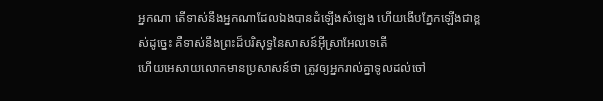អ្នកណា តើទាស់នឹងអ្នកណាដែលឯងបានដំឡើងសំឡេង ហើយងើបភ្នែកឡើងជាខ្ពស់ដូច្នេះ គឺទាស់នឹងព្រះដ៏បរិសុទ្ធនៃសាសន៍អ៊ីស្រាអែលទេតើ
ហើយអេសាយលោកមានប្រសាសន៍ថា ត្រូវឲ្យអ្នករាល់គ្នាទូលដល់ចៅ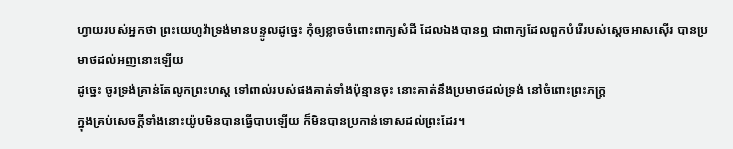ហ្វាយរបស់អ្នកថា ព្រះយេហូវ៉ាទ្រង់មានបន្ទូលដូច្នេះ កុំឲ្យខ្លាចចំពោះពាក្យសំដី ដែលឯងបានឮ ជាពាក្យដែលពួកបំរើរបស់ស្តេចអាសស៊ើរ បានប្រមាថដល់អញនោះឡើយ
ដូច្នេះ ចូរទ្រង់គ្រាន់តែលូកព្រះហស្ត ទៅពាល់របស់ផងគាត់ទាំងប៉ុន្មានចុះ នោះគាត់នឹងប្រមាថដល់ទ្រង់ នៅចំពោះព្រះភក្ត្រ
ក្នុងគ្រប់សេចក្ដីទាំងនោះយ៉ូបមិនបានធ្វើបាបឡើយ ក៏មិនបានប្រកាន់ទោសដល់ព្រះដែរ។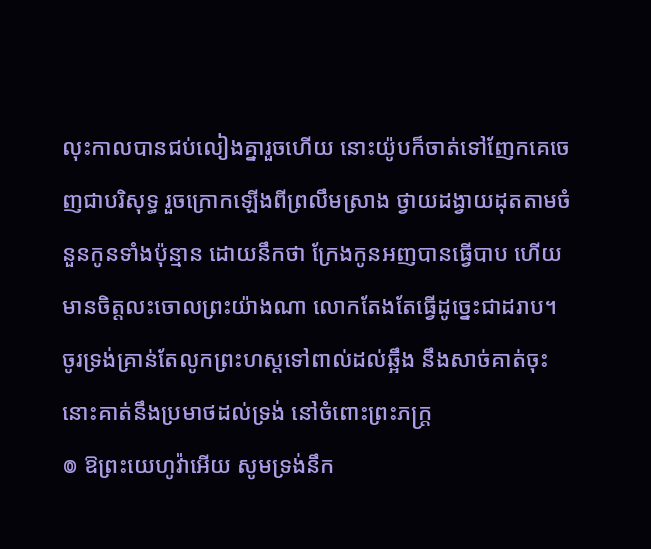លុះកាលបានជប់លៀងគ្នារួចហើយ នោះយ៉ូបក៏ចាត់ទៅញែកគេចេញជាបរិសុទ្ធ រួចក្រោកឡើងពីព្រលឹមស្រាង ថ្វាយដង្វាយដុតតាមចំនួនកូនទាំងប៉ុន្មាន ដោយនឹកថា ក្រែងកូនអញបានធ្វើបាប ហើយមានចិត្តលះចោលព្រះយ៉ាងណា លោកតែងតែធ្វើដូច្នេះជាដរាប។
ចូរទ្រង់គ្រាន់តែលូកព្រះហស្តទៅពាល់ដល់ឆ្អឹង នឹងសាច់គាត់ចុះ នោះគាត់នឹងប្រមាថដល់ទ្រង់ នៅចំពោះព្រះភក្ត្រ
៙ ឱព្រះយេហូវ៉ាអើយ សូមទ្រង់នឹក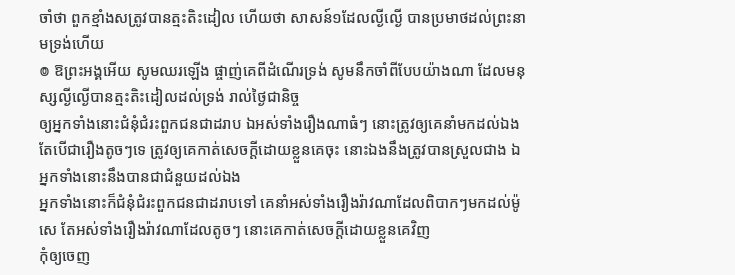ចាំថា ពួកខ្មាំងសត្រូវបានត្មះតិះដៀល ហើយថា សាសន៍១ដែលល្ងីល្ងើ បានប្រមាថដល់ព្រះនាមទ្រង់ហើយ
៙ ឱព្រះអង្គអើយ សូមឈរឡើង ផ្ចាញ់គេពីដំណើរទ្រង់ សូមនឹកចាំពីបែបយ៉ាងណា ដែលមនុស្សល្ងីល្ងើបានត្មះតិះដៀលដល់ទ្រង់ រាល់ថ្ងៃជានិច្ច
ឲ្យអ្នកទាំងនោះជំនុំជំរះពួកជនជាដរាប ឯអស់ទាំងរឿងណាធំៗ នោះត្រូវឲ្យគេនាំមកដល់ឯង តែបើជារឿងតូចៗទេ ត្រូវឲ្យគេកាត់សេចក្ដីដោយខ្លួនគេចុះ នោះឯងនឹងត្រូវបានស្រួលជាង ឯអ្នកទាំងនោះនឹងបានជាជំនួយដល់ឯង
អ្នកទាំងនោះក៏ជំនុំជំរះពួកជនជាដរាបទៅ គេនាំអស់ទាំងរឿងរ៉ាវណាដែលពិបាកៗមកដល់ម៉ូសេ តែអស់ទាំងរឿងរ៉ាវណាដែលតូចៗ នោះគេកាត់សេចក្ដីដោយខ្លួនគេវិញ
កុំឲ្យចេញ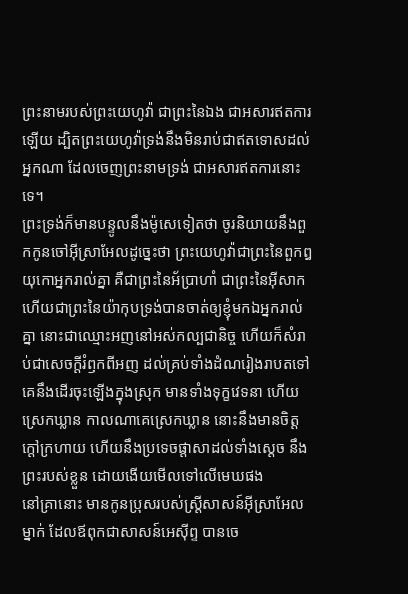ព្រះនាមរបស់ព្រះយេហូវ៉ា ជាព្រះនៃឯង ជាអសារឥតការឡើយ ដ្បិតព្រះយេហូវ៉ាទ្រង់នឹងមិនរាប់ជាឥតទោសដល់អ្នកណា ដែលចេញព្រះនាមទ្រង់ ជាអសារឥតការនោះទេ។
ព្រះទ្រង់ក៏មានបន្ទូលនឹងម៉ូសេទៀតថា ចូរនិយាយនឹងពួកកូនចៅអ៊ីស្រាអែលដូច្នេះថា ព្រះយេហូវ៉ាជាព្រះនៃពួកឰយុកោអ្នករាល់គ្នា គឺជាព្រះនៃអ័ប្រាហាំ ជាព្រះនៃអ៊ីសាក ហើយជាព្រះនៃយ៉ាកុបទ្រង់បានចាត់ឲ្យខ្ញុំមកឯអ្នករាល់គ្នា នោះជាឈ្មោះអញនៅអស់កល្បជានិច្ច ហើយក៏សំរាប់ជាសេចក្ដីរំឭកពីអញ ដល់គ្រប់ទាំងដំណរៀងរាបតទៅ
គេនឹងដើរចុះឡើងក្នុងស្រុក មានទាំងទុក្ខវេទនា ហើយស្រេកឃ្លាន កាលណាគេស្រេកឃ្លាន នោះនឹងមានចិត្តក្តៅក្រហាយ ហើយនឹងប្រទេចផ្តាសាដល់ទាំងស្តេច នឹងព្រះរបស់ខ្លួន ដោយងើយមើលទៅលើមេឃផង
នៅគ្រានោះ មានកូនប្រុសរបស់ស្ត្រីសាសន៍អ៊ីស្រាអែលម្នាក់ ដែលឪពុកជាសាសន៍អេស៊ីព្ទ បានចេ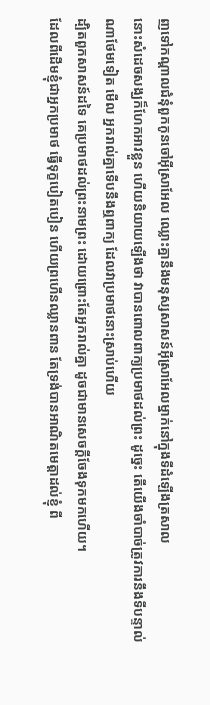ញទៅកណ្តាលជំនុំពួកកូនចៅអ៊ីស្រាអែល ឈ្លោះគ្នានឹងមនុស្សសាសន៍អ៊ីស្រាអែលម្នាក់នៅក្នុងទីដំឡើងត្រសាល
នោះសំដេចសង្ឃក៏ហែកអាវខ្លួន ហើយនិយាយឡើងថា វាបានពោលពាក្យប្រមាថដល់ព្រះ ដូច្នេះ តើយើងចាំបាច់ត្រូវការនឹងទីបន្ទាល់ណាថែមទៀត មើល អ្នករាល់គ្នាទើបនឹងឮពាក្យ ដែលវាប្រមាថនោះស្រាប់ហើយ
ដ្បិតពួកសាសន៍ដទៃ គេប្រមាថដល់ព្រះនាមព្រះ ដោយព្រោះតែអ្នករាល់គ្នា ដូចជាមានសេចក្ដីចែងទុកមកហើយ។
ដែលពីដើមខ្ញុំជាអ្នកប្រមាថ ធ្វើទុក្ខបៀតបៀន ហើយព្រហើនឈ្លានពាន តែទ្រង់បានអាណិតមេត្តាដល់ខ្ញុំ ពី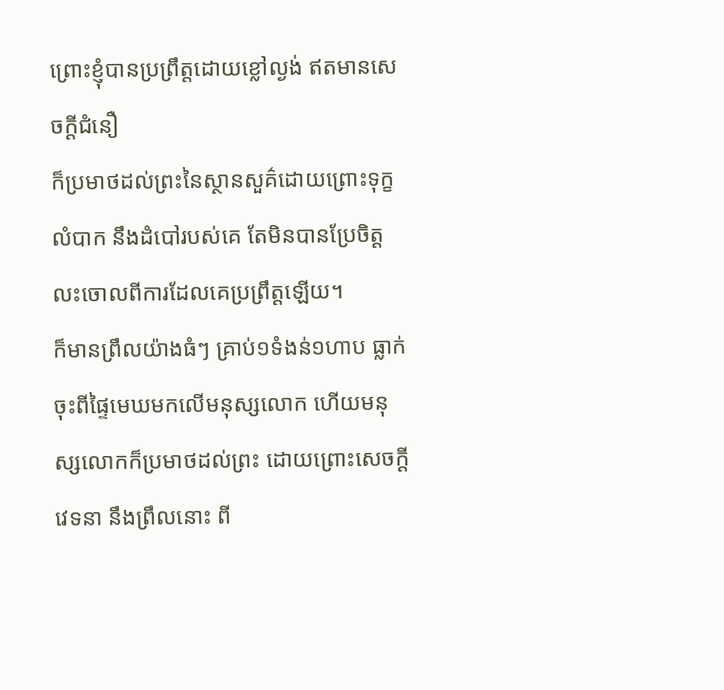ព្រោះខ្ញុំបានប្រព្រឹត្តដោយខ្លៅល្ងង់ ឥតមានសេចក្ដីជំនឿ
ក៏ប្រមាថដល់ព្រះនៃស្ថានសួគ៌ដោយព្រោះទុក្ខលំបាក នឹងដំបៅរបស់គេ តែមិនបានប្រែចិត្តលះចោលពីការដែលគេប្រព្រឹត្តឡើយ។
ក៏មានព្រឹលយ៉ាងធំៗ គ្រាប់១ទំងន់១ហាប ធ្លាក់ចុះពីផ្ទៃមេឃមកលើមនុស្សលោក ហើយមនុស្សលោកក៏ប្រមាថដល់ព្រះ ដោយព្រោះសេចក្ដីវេទនា នឹងព្រឹលនោះ ពី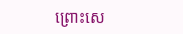ព្រោះសេ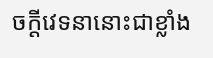ចក្ដីវេទនានោះជាខ្លាំង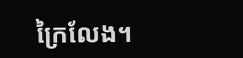ក្រៃលែង។